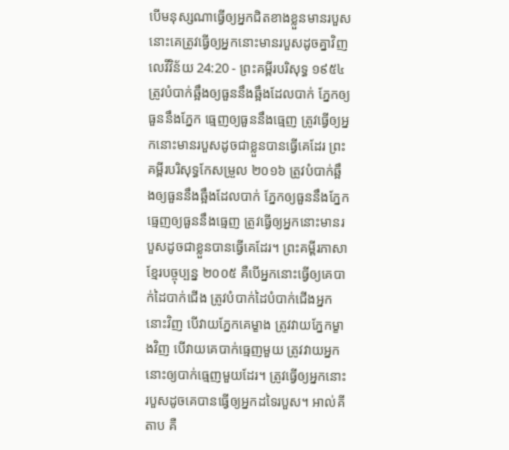បើមនុស្សណាធ្វើឲ្យអ្នកជិតខាងខ្លួនមានរបួស នោះគេត្រូវធ្វើឲ្យអ្នកនោះមានរបួសដូចគ្នាវិញ
លេវីវិន័យ 24:20 - ព្រះគម្ពីរបរិសុទ្ធ ១៩៥៤ ត្រូវបំបាក់ឆ្អឹងឲ្យធួននឹងឆ្អឹងដែលបាក់ ភ្នែកឲ្យធួននឹងភ្នែក ធ្មេញឲ្យធួននឹងធ្មេញ ត្រូវធ្វើឲ្យអ្នកនោះមានរបួសដូចជាខ្លួនបានធ្វើគេដែរ ព្រះគម្ពីរបរិសុទ្ធកែសម្រួល ២០១៦ ត្រូវបំបាក់ឆ្អឹងឲ្យធួននឹងឆ្អឹងដែលបាក់ ភ្នែកឲ្យធួននឹងភ្នែក ធ្មេញឲ្យធួននឹងធ្មេញ ត្រូវធ្វើឲ្យអ្នកនោះមានរបួសដូចជាខ្លួនបានធ្វើគេដែរ។ ព្រះគម្ពីរភាសាខ្មែរបច្ចុប្បន្ន ២០០៥ គឺបើអ្នកនោះធ្វើឲ្យគេបាក់ដៃបាក់ជើង ត្រូវបំបាក់ដៃបំបាក់ជើងអ្នកនោះវិញ បើវាយភ្នែកគេម្ខាង ត្រូវវាយភ្នែកម្ខាងវិញ បើវាយគេបាក់ធ្មេញមួយ ត្រូវវាយអ្នកនោះឲ្យបាក់ធ្មេញមួយដែរ។ ត្រូវធ្វើឲ្យអ្នកនោះរបួសដូចគេបានធ្វើឲ្យអ្នកដទៃរបួស។ អាល់គីតាប គឺ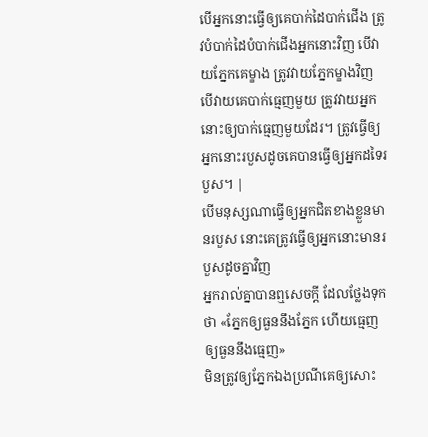បើអ្នកនោះធ្វើឲ្យគេបាក់ដៃបាក់ជើង ត្រូវបំបាក់ដៃបំបាក់ជើងអ្នកនោះវិញ បើវាយភ្នែកគេម្ខាង ត្រូវវាយភ្នែកម្ខាងវិញ បើវាយគេបាក់ធ្មេញមួយ ត្រូវវាយអ្នកនោះឲ្យបាក់ធ្មេញមួយដែរ។ ត្រូវធ្វើឲ្យអ្នកនោះរបួសដូចគេបានធ្វើឲ្យអ្នកដទៃរបួស។ |
បើមនុស្សណាធ្វើឲ្យអ្នកជិតខាងខ្លួនមានរបួស នោះគេត្រូវធ្វើឲ្យអ្នកនោះមានរបួសដូចគ្នាវិញ
អ្នករាល់គ្នាបានឮសេចក្ដី ដែលថ្លែងទុកថា «ភ្នែកឲ្យធួននឹងភ្នែក ហើយធ្មេញឲ្យធួននឹងធ្មេញ»
មិនត្រូវឲ្យភ្នែកឯងប្រណីគេឲ្យសោះ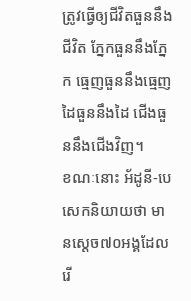ត្រូវធ្វើឲ្យជីវិតធួននឹងជីវិត ភ្នែកធួននឹងភ្នែក ធ្មេញធួននឹងធ្មេញ ដៃធួននឹងដៃ ជើងធួននឹងជើងវិញ។
ខណៈនោះ អ័ដូនី-បេសេកនិយាយថា មានស្តេច៧០អង្គដែលរើ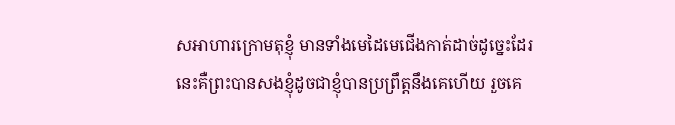សអាហារក្រោមតុខ្ញុំ មានទាំងមេដៃមេជើងកាត់ដាច់ដូច្នេះដែរ នេះគឺព្រះបានសងខ្ញុំដូចជាខ្ញុំបានប្រព្រឹត្តនឹងគេហើយ រួចគេ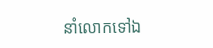នាំលោកទៅឯ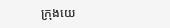ក្រុងយេ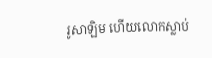រូសាឡិម ហើយលោកស្លាប់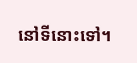នៅទីនោះទៅ។